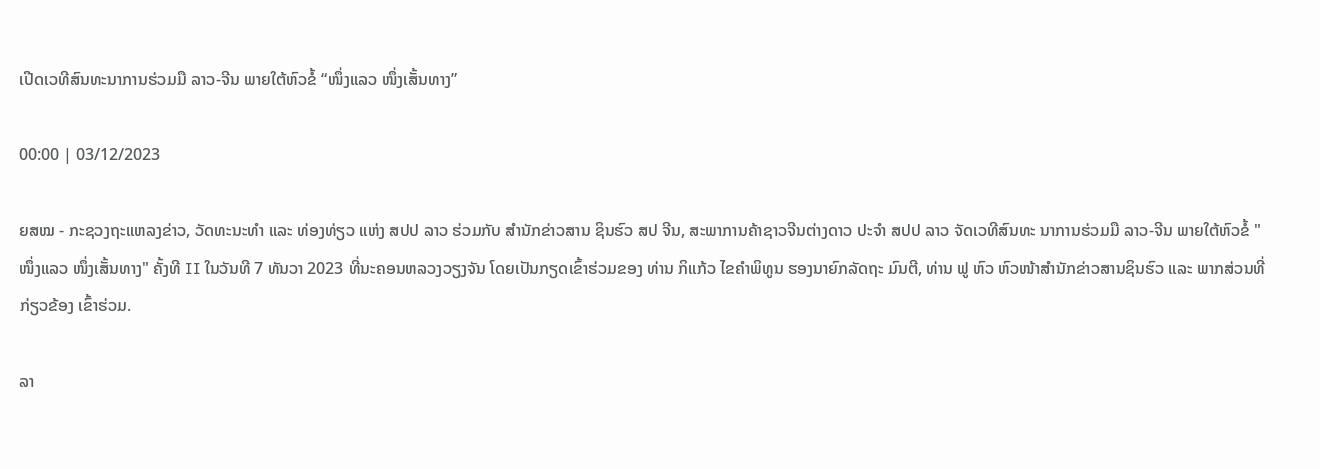ເປີດເວທີສົນທະນາການຮ່ວມມື ລາວ-ຈີນ ພາຍໃຕ້ຫົວຂໍ້ “ໜຶ່ງແລວ ໜຶ່ງເສັ້ນທາງ”

00:00 | 03/12/2023

ຍສໝ - ກະຊວງຖະແຫລງຂ່າວ, ວັດທະນະທຳ ແລະ ທ່ອງທ່ຽວ ແຫ່ງ ສປປ ລາວ ຮ່ວມກັບ ສຳນັກຂ່າວສານ ຊິນຮົວ ສປ ຈີນ, ສະພາການຄ້າຊາວຈີນຕ່າງດາວ ປະຈຳ ສປປ ລາວ ຈັດເວທີສົນທະ ນາການຮ່ວມມື ລາວ-ຈີນ ພາຍໃຕ້ຫົວຂໍ້ "ໜຶ່ງແລວ ໜຶ່ງເສັ້ນທາງ" ຄັ້ງທີ II ໃນວັນທີ 7 ທັນວາ 2023 ທີ່ນະຄອນຫລວງວຽງຈັນ ໂດຍເປັນກຽດເຂົ້າຮ່ວມຂອງ ທ່ານ ກິແກ້ວ ໄຂຄໍາພິທູນ ຮອງນາຍົກລັດຖະ ມົນຕີ, ທ່ານ ຟູ ຫົວ ຫົວໜ້າສຳນັກຂ່າວສານຊິນຮົວ ແລະ ພາກສ່ວນທີ່ກ່ຽວຂ້ອງ ເຂົ້າຮ່ວມ.

ລາ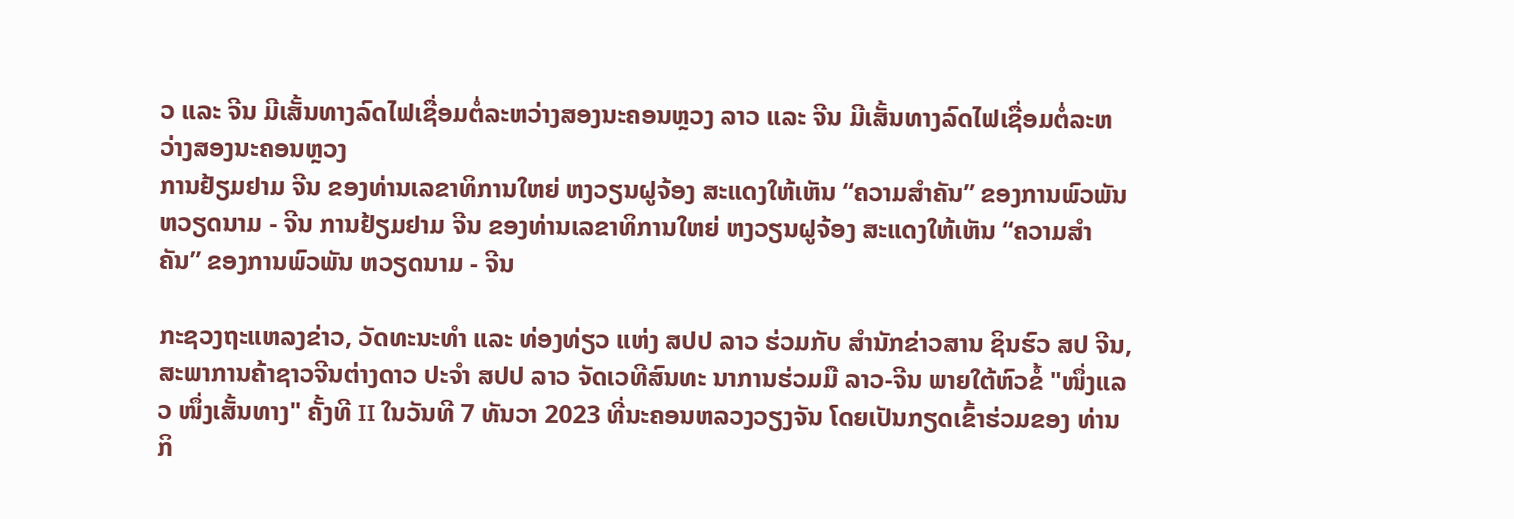ວ ແລະ ຈີນ ມີເສັ້ນທາງລົດໄຟເຊື່ອມຕໍ່ລະຫວ່າງສອງນະຄອນຫຼວງ ລາວ ແລະ ຈີນ ມີເສັ້ນທາງລົດໄຟເຊື່ອມຕໍ່ລະຫວ່າງສອງນະຄອນຫຼວງ
ການຢ້ຽມຢາມ ຈີນ ຂອງທ່ານເລຂາທິການໃຫຍ່ ຫງວຽນຝູຈ້ອງ ສະແດງໃຫ້ເຫັນ “ຄວາມສຳຄັນ” ຂອງການພົວພັນ ຫວຽດນາມ - ຈີນ ການຢ້ຽມຢາມ ຈີນ ຂອງທ່ານເລຂາທິການໃຫຍ່ ຫງວຽນຝູຈ້ອງ ສະແດງໃຫ້ເຫັນ “ຄວາມສຳຄັນ” ຂອງການພົວພັນ ຫວຽດນາມ - ຈີນ

ກະຊວງຖະແຫລງຂ່າວ, ວັດທະນະທຳ ແລະ ທ່ອງທ່ຽວ ແຫ່ງ ສປປ ລາວ ຮ່ວມກັບ ສຳນັກຂ່າວສານ ຊິນຮົວ ສປ ຈີນ, ສະພາການຄ້າຊາວຈີນຕ່າງດາວ ປະຈຳ ສປປ ລາວ ຈັດເວທີສົນທະ ນາການຮ່ວມມື ລາວ-ຈີນ ພາຍໃຕ້ຫົວຂໍ້ "ໜຶ່ງແລວ ໜຶ່ງເສັ້ນທາງ" ຄັ້ງທີ II ໃນວັນທີ 7 ທັນວາ 2023 ທີ່ນະຄອນຫລວງວຽງຈັນ ໂດຍເປັນກຽດເຂົ້າຮ່ວມຂອງ ທ່ານ ກິ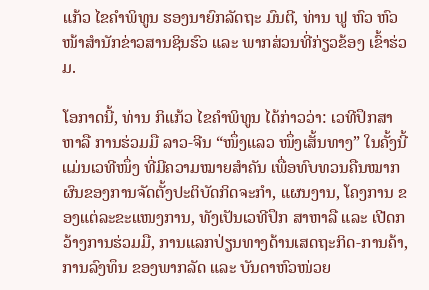ແກ້ວ ໄຂຄໍາພິທູນ ຮອງນາຍົກລັດຖະ ມົນຕີ, ທ່ານ ຟູ ຫົວ ຫົວໜ້າສຳນັກຂ່າວສານຊິນຮົວ ແລະ ພາກສ່ວນທີ່ກ່ຽວຂ້ອງ ເຂົ້າຮ່ວມ.

ໂອກາດນີ້, ທ່ານ ກິແກ້ວ ໄຂຄຳພິທູນ ໄດ້ກ່າວວ່າ: ເວທີປຶກສາຫາລື ການຮ່ວມມື ລາວ-ຈີນ “ໜຶ່ງແລວ ໜຶ່ງເສັ້ນທາງ” ໃນຄັ້ງນີ້ ແມ່ນເວທີໜຶ່ງ ທີ່ມີຄວາມໝາຍສໍາຄັນ ເພື່ອທົບທວນຄືນໝາກຜົນຂອງການຈັດຕັ້ງປະຕິບັດກິດຈະກຳ, ແຜນງານ, ໂຄງການ ຂອງແຕ່ລະຂະແໜງການ, ທັງເປັນເວທີປຶກ ສາຫາລື ແລະ ເປີດກວ້າງການຮ່ວມມື, ການແລກປ່ຽນທາງດ້ານເສດຖະກິດ-ການຄ້າ, ການລົງທຶນ ຂອງພາກລັດ ແລະ ບັນດາຫົວໜ່ວຍ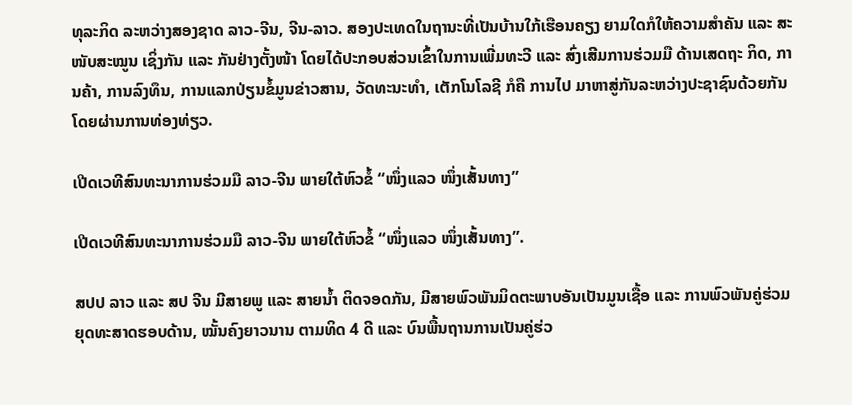ທຸລະກິດ ລະຫວ່າງສອງຊາດ ລາວ-ຈີນ, ຈີນ-ລາວ. ສອງປະເທດໃນຖານະທີ່ເປັນບ້ານໃກ້ເຮືອນຄຽງ ຍາມໃດກໍໃຫ້ຄວາມສໍາຄັນ ແລະ ສະໜັບສະໝູນ ເຊິ່ງກັນ ແລະ ກັນຢ່າງຕັ້ງໜ້າ ໂດຍໄດ້ປະກອບສ່ວນເຂົ້າໃນການເພີ່ມທະວີ ແລະ ສົ່ງເສີມການຮ່ວມມື ດ້ານເສດຖະ ກິດ, ການຄ້າ, ການລົງທຶນ, ການແລກປ່ຽນຂໍ້ມູນຂ່າວສານ, ວັດທະນະທໍາ, ເຕັກໂນໂລຊີ ກໍຄື ການໄປ ມາຫາສູ່ກັນລະຫວ່າງປະຊາຊົນດ້ວຍກັນ ໂດຍຜ່ານການທ່ອງທ່ຽວ.

ເປີດເວທີສົນທະນາການຮ່ວມມື ລາວ-ຈີນ ພາຍໃຕ້ຫົວຂໍ້ “ໜຶ່ງແລວ ໜຶ່ງເສັ້ນທາງ”

ເປີດເວທີສົນທະນາການຮ່ວມມື ລາວ-ຈີນ ພາຍໃຕ້ຫົວຂໍ້ “ໜຶ່ງແລວ ໜຶ່ງເສັ້ນທາງ”.

ສປປ ລາວ ແລະ ສປ ຈີນ ມີສາຍພູ ແລະ ສາຍນໍ້າ ຕິດຈອດກັນ, ມີສາຍພົວພັນມິດຕະພາບອັນເປັນມູນເຊື້ອ ແລະ ການພົວພັນຄູ່ຮ່ວມຍຸດທະສາດຮອບດ້ານ, ໝັ້ນຄົງຍາວນານ ຕາມທິດ 4 ດີ ແລະ ບົນພື້ນຖານການເປັນຄູ່ຮ່ວ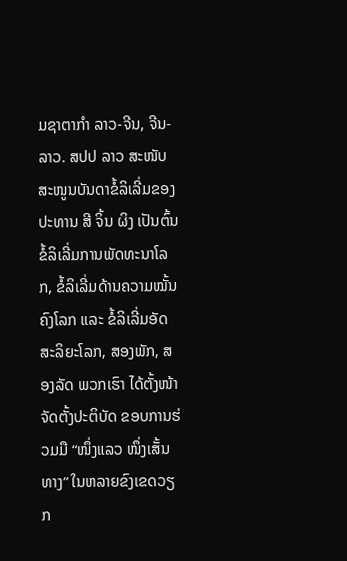ມຊາຕາກໍາ ລາວ-ຈີນ, ຈີນ-ລາວ. ສປປ ລາວ ສະໜັບສະໜູນບັນດາຂໍ້ລິເລີ່ມຂອງ ປະທານ ສີ ຈິ້ນ ຜິງ ເປັນຕົ້ນ ຂໍ້ລິເລີ່ມການພັດທະນາໂລກ, ຂໍ້ລິເລີ່ມດ້ານຄວາມໝັ້ນຄົງໂລກ ແລະ ຂໍ້ລິເລີ່ມອັດສະລິຍະໂລກ, ສອງພັກ, ສອງລັດ ພວກເຮົາ ໄດ້ຕັ້ງໜ້າຈັດຕັ້ງປະຕິບັດ ຂອບການຮ່ວມມື “ໜຶ່ງແລວ ໜຶ່ງເສັ້ນທາງ” ໃນຫລາຍຂົງເຂດວຽກ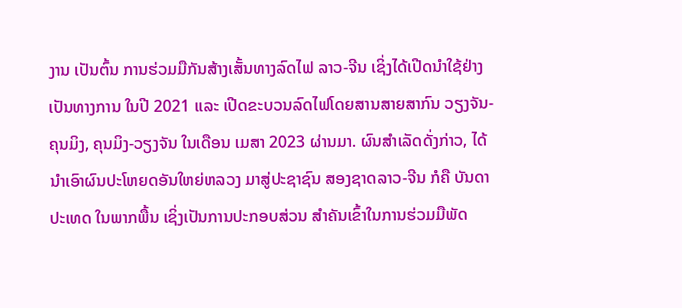ງານ ເປັນຕົ້ນ ການຮ່ວມມືກັນສ້າງເສັ້ນທາງລົດໄຟ ລາວ-ຈີນ ເຊິ່ງໄດ້ເປີດນໍາໃຊ້ຢ່າງເປັນທາງການ ໃນປີ 2021 ແລະ ເປີດຂະບວນລົດໄຟໂດຍສານສາຍສາກົນ ວຽງຈັນ-ຄຸນມິງ, ຄຸນມິງ-ວຽງຈັນ ໃນເດືອນ ເມສາ 2023 ຜ່ານມາ. ຜົນສຳເລັດດັ່ງກ່າວ, ໄດ້ນຳເອົາຜົນປະໂຫຍດອັນໃຫຍ່ຫລວງ ມາສູ່ປະຊາຊົນ ສອງຊາດລາວ-ຈີນ ກໍຄື ບັນດາປະເທດ ໃນພາກພື້ນ ເຊິ່ງເປັນການປະກອບສ່ວນ ສຳຄັນເຂົ້າໃນການຮ່ວມມືພັດ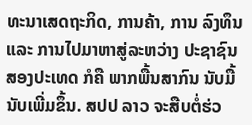ທະນາເສດຖະກິດ, ການຄ້າ, ການ ລົງທຶນ ແລະ ການໄປມາຫາສູ່ລະຫວ່າງ ປະຊາຊົນສອງປະເທດ ກໍຄື ພາກພື້ນສາກົນ ນັບມື້ນັບເພີ່ມຂຶ້ນ. ສປປ ລາວ ຈະສືບຕໍ່ຮ່ວ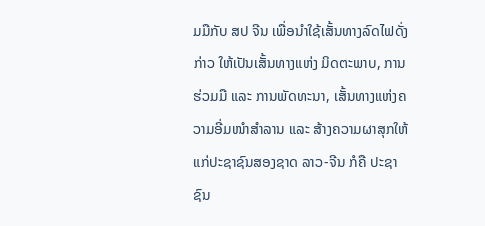ມມືກັບ ສປ ຈີນ ເພື່ອນໍາໃຊ້ເສັ້ນທາງລົດໄຟດັ່ງກ່າວ ໃຫ້ເປັນເສັ້ນທາງແຫ່ງ ມິດຕະພາບ, ການຮ່ວມມື ແລະ ການພັດທະນາ, ເສັ້ນທາງແຫ່ງຄວາມອີ່ມໜຳສຳລານ ແລະ ສ້າງຄວາມຜາສຸກໃຫ້ແກ່ປະຊາຊົນສອງຊາດ ລາວ-ຈີນ ກໍຄື ປະຊາຊົນ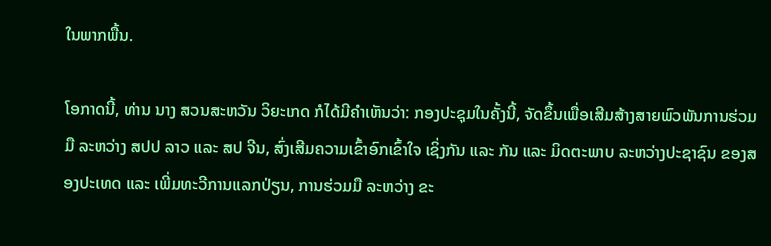ໃນພາກພື້ນ.

ໂອກາດນີ້, ທ່ານ ນາງ ສວນສະຫວັນ ວິຍະເກດ ກໍໄດ້ມີຄຳເຫັນວ່າ: ກອງປະຊຸມໃນຄັ້ງນີ້, ຈັດຂຶ້ນເພື່ອເສີມສ້າງສາຍພົວພັນການຮ່ວມມື ລະຫວ່າງ ສປປ ລາວ ແລະ ສປ ຈີນ, ສົ່ງເສີມຄວາມເຂົ້າອົກເຂົ້າໃຈ ເຊິ່ງກັນ ແລະ ກັນ ແລະ ມິດຕະພາບ ລະຫວ່າງປະຊາຊົນ ຂອງສອງປະເທດ ແລະ ເພີ່ມທະວີການແລກປ່ຽນ, ການຮ່ວມມື ລະຫວ່າງ ຂະ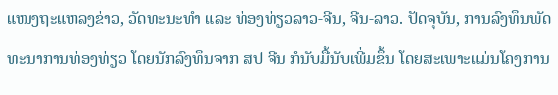ແໜງຖະແຫລງຂ່າວ, ວັດທະນະທຳ ແລະ ທ່ອງທ່ຽວລາວ-ຈີນ, ຈີນ-ລາວ. ປັດຈຸບັນ, ການລົງທຶນພັດທະນາການທ່ອງທ່ຽວ ໂດຍນັກລົງທຶນຈາກ ສປ ຈີນ ກໍນັບມື້ນັບເພີ່ມຂຶ້ນ ໂດຍສະເພາະແມ່ນໂຄງການ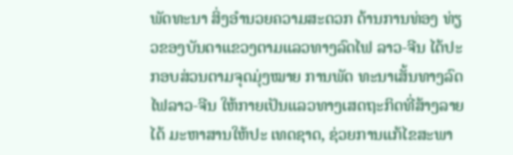ພັດທະນາ ສິ່ງອຳນວຍຄວາມສະດວກ ດ້ານການທ່ອງ ທ່ຽວຂອງບັນດາແຂວງຕາມແລວທາງລົດໄຟ ລາວ-ຈີນ ໄດ້ປະກອບສ່ວນຕາມຈຸດມຸ່ງໝາຍ ການພັດ ທະນາເສັ້ນທາງລົດໄຟລາວ-ຈີນ ໃຫ້ກາຍເປັນແລວທາງເສດຖະກິດທີ່ສ້າງລາຍໄດ້ ມະຫາສານໃຫ້ປະ ເທດຊາດ, ຊ່ວຍການແກ້ໄຂສະພາ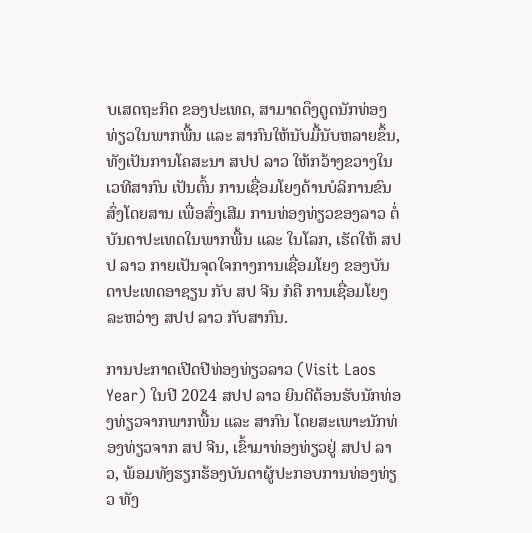ບເສດຖະກິດ ຂອງປະເທດ, ສາມາດດຶງດູດນັກທ່ອງທ່ຽວໃນພາກພື້ນ ແລະ ສາກົນໃຫ້ນັບມື້ນັບຫລາຍຂຶ້ນ, ທັງເປັນການໂຄສະນາ ສປປ ລາວ ໃຫ້ກວ້າງຂວາງໃນເວທີສາກົນ ເປັນຕົ້ນ ການເຊື່ອມໂຍງດ້ານບໍລິການຂົນສົ່ງໂດຍສານ ເພື່ອສົ່ງເສີມ ການທ່ອງທ່ຽວຂອງລາວ ຕໍ່ບັນດາປະເທດໃນພາກພື້ນ ແລະ ໃນໂລກ, ເຮັດໃຫ້ ສປປ ລາວ ກາຍເປັນຈຸດໃຈກາງການເຊື່ອມໂຍງ ຂອງບັນດາປະເທດອາຊຽນ ກັບ ສປ ຈີນ ກໍຄື ການເຊື່ອມໂຍງລະຫວ່າງ ສປປ ລາວ ກັບສາກົນ.

ການປະກາດເປີດປີທ່ອງທ່ຽວລາວ (Visit Laos Year) ໃນປີ 2024 ສປປ ລາວ ຍິນດີຕ້ອນຮັບນັກທ່ອງທ່ຽວຈາກພາກພື້ນ ແລະ ສາກົນ ໂດຍສະເພາະນັກທ່ອງທ່ຽວຈາກ ສປ ຈີນ, ເຂົ້າມາທ່ອງທ່ຽວຢູ່ ສປປ ລາວ, ພ້ອມທັງຮຽກຮ້ອງບັນດາຜູ້ປະກອບການທ່ອງທ່ຽວ ທັງ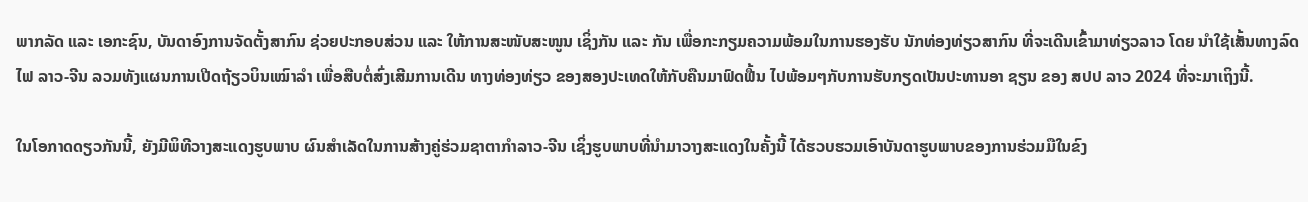ພາກລັດ ແລະ ເອກະຊົນ, ບັນດາອົງການຈັດຕັ້ງສາກົນ ຊ່ວຍປະກອບສ່ວນ ແລະ ໃຫ້ການສະໜັບສະໜູນ ເຊິ່ງກັນ ແລະ ກັນ ເພື່ອກະກຽມຄວາມພ້ອມໃນການຮອງຮັບ ນັກທ່ອງທ່ຽວສາກົນ ທີ່ຈະເດີນເຂົ້າມາທ່ຽວລາວ ໂດຍ ນໍາໃຊ້ເສັ້ນທາງລົດໄຟ ລາວ-ຈີນ ລວມທັງແຜນການເປີດຖ້ຽວບິນເໝົາລຳ ເພື່ອສືບຕໍ່ສົ່ງເສີມການເດີນ ທາງທ່ອງທ່ຽວ ຂອງສອງປະເທດໃຫ້ກັບຄືນມາຟົດຟື້ນ ໄປພ້ອມໆກັບການຮັບກຽດເປັນປະທານອາ ຊຽນ ຂອງ ສປປ ລາວ 2024 ທີ່ຈະມາເຖິງນີ້.

ໃນໂອກາດດຽວກັນນີ້, ຍັງມີພິທີວາງສະແດງຮູບພາບ ຜົນສຳເລັດໃນການສ້າງຄູ່ຮ່ວມຊາຕາກຳລາວ-ຈີນ ເຊິ່ງຮູບພາບທີ່ນຳມາວາງສະແດງໃນຄັ້ງນີ້ ໄດ້ຮວບຮວມເອົາບັນດາຮູບພາບຂອງການຮ່ວມມືໃນຂົງ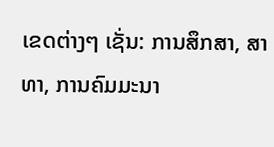ເຂດຕ່າງໆ ເຊັ່ນ: ການສຶກສາ, ສາທາ, ການຄົມມະນາ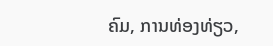ຄົມ, ການທ່ອງທ່ຽວ,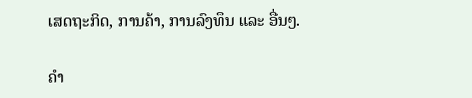ເສດຖະກິດ, ການຄ້າ, ການລົງທຶນ ແລະ ອື່ນໆ.

ຄຳ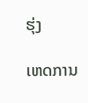ຮຸ່ງ

ເຫດການ